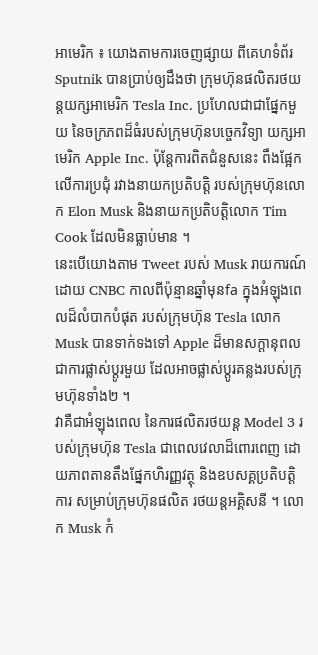អាមេរិក ៖ យោងតាមការចេញផ្សាយ ពីគេហទំព័រ Sputnik បានប្រាប់ឲ្យដឹងថា ក្រុមហ៊ុនផលិតរថយន្តយក្សអាមេរិក Tesla Inc. ប្រហែលជាជាផ្នែកមួយ នៃចក្រភពដ៏ធំរបស់ក្រុមហ៊ុនបច្ចេកវិទ្យា យក្សអាមេរិក Apple Inc. ប៉ុន្តែការពិតជំនួសនេះ ពឹងផ្អែកលើការប្រជុំ រវាងនាយកប្រតិបត្តិ របស់ក្រុមហ៊ុនលោក Elon Musk និងនាយកប្រតិបត្តិលោក Tim Cook ដែលមិនធ្លាប់មាន ។
នេះបើយោងតាម Tweet របស់ Musk រាយការណ៍ដោយ CNBC កាលពីប៉ុន្មានឆ្នាំមុនfa ក្នុងអំឡុងពេលដ៏លំបាកបំផុត របស់ក្រុមហ៊ុន Tesla លោក Musk បានទាក់ទងទៅ Apple ដ៏មានសក្តានុពលជាការផ្លាស់ប្តូរមួយ ដែលអាចផ្លាស់ប្តូរគន្លងរបស់ក្រុមហ៊ុនទាំង២ ។
វាគឺជាអំឡុងពេល នៃការផលិតរថយន្ត Model 3 របស់ក្រុមហ៊ុន Tesla ជាពេលវេលាដ៏ពោរពេញ ដោយភាពតានតឹងផ្នែកហិរញ្ញវត្ថុ និងឧបសគ្គប្រតិបត្តិការ សម្រាប់ក្រុមហ៊ុនផលិត រថយន្តអគ្គិសនី ។ លោក Musk កំ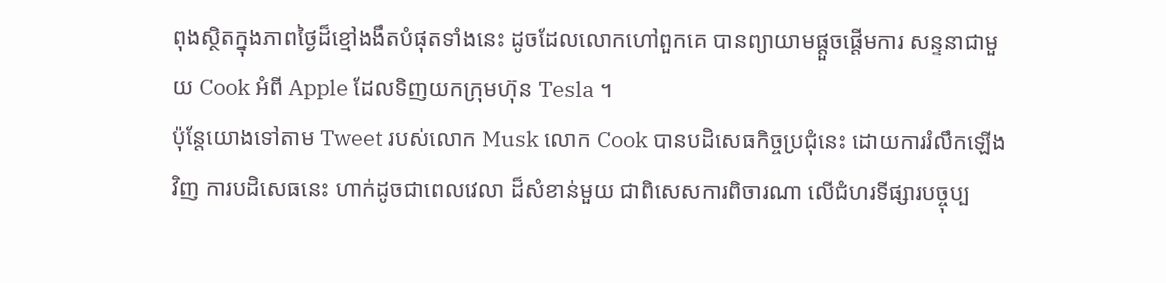ពុងស្ថិតក្នុងភាពថ្ងៃដ៏ខ្មៅងងឹតបំផុតទាំងនេះ ដូចដែលលោកហៅពួកគេ បានព្យាយាមផ្តួចផ្តើមការ សន្ទនាជាមួយ Cook អំពី Apple ដែលទិញយកក្រុមហ៊ុន Tesla ។
ប៉ុន្តែយោងទៅតាម Tweet របស់លោក Musk លោក Cook បានបដិសេធកិច្ចប្រជុំនេះ ដោយការរំលឹកឡើងវិញ ការបដិសេធនេះ ហាក់ដូចជាពេលវេលា ដ៏សំខាន់មួយ ជាពិសេសការពិចារណា លើជំហរទីផ្សារបច្ចុប្ប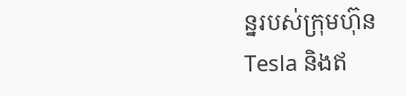ន្នរបស់ក្រុមហ៊ុន Tesla និងឥ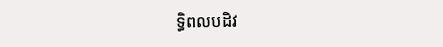ទ្ធិពលបដិវ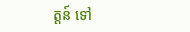ត្តន៍ ទៅ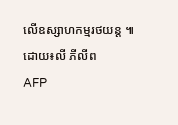លើឧស្សាហកម្មរថយន្ត ៕
ដោយ៖លី ភីលីព
AFP